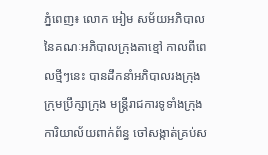ភ្នំពេញ៖ លោក អៀម សម័យអភិបាល នៃគណៈអភិបាលក្រុងតាខ្មៅ កាលពីពេលថ្មីៗនេះ បានដឹកនាំអភិបាលរងក្រុង ក្រុមប្រឹក្សាក្រុង មន្រ្តីរាជការទូទាំងក្រុង ការិយាល័យពាក់ព័ន្ធ ចៅសង្កាត់គ្រប់ស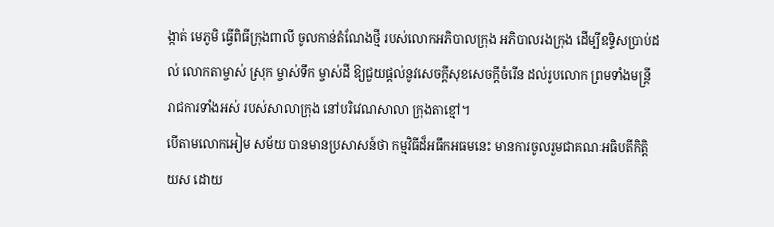ង្កាត់ មេភូមិ ធ្វើពិធីក្រុងពាលី ចូលកាន់តំណែងថ្មី របស់លោកអភិបាលក្រុង អភិបាលរងក្រុង ដើម្បីឧទ្ទិសប្រាប់ដល់ លោកតាម្ចាស់ ស្រុក ម្ចាស់ទឹក ម្ចាស់ដី ឱ្យជួយផ្តល់នូវសេចក្តីសុខសេចក្តីចំរើន ដល់រូបលោក ព្រមទាំងមន្រ្តីរាជការទាំងអស់ របស់សាលាក្រុង នៅបរិវេណសាលា ក្រុងតាខ្មៅ។
បើតាមលោកអៀម សម័យ បានមានប្រសាសន៍ថា កម្មវិធីដ៏អធឹកអធមនេះ មានការចូលរួមជាគណៈអធិបតីកិតិ្តយស ដោយ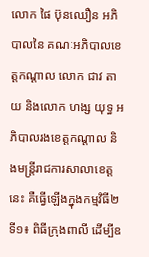លោក ផៃ ប៊ុនឈឿន អភិបាលនៃ គណៈអភិបាលខេត្តកណ្តាល លោក ជាវ តាយ និងលោក ហង្ស យុទ្ធ អភិបាលរងខេត្តកណ្តាល និងមន្រ្តីរាជការសាលាខេត្តនេះ គឺធ្វើឡើងក្នុងកម្មវិធី២
ទី១៖ ពិធីក្រុងពាលី ដើម្បីឧ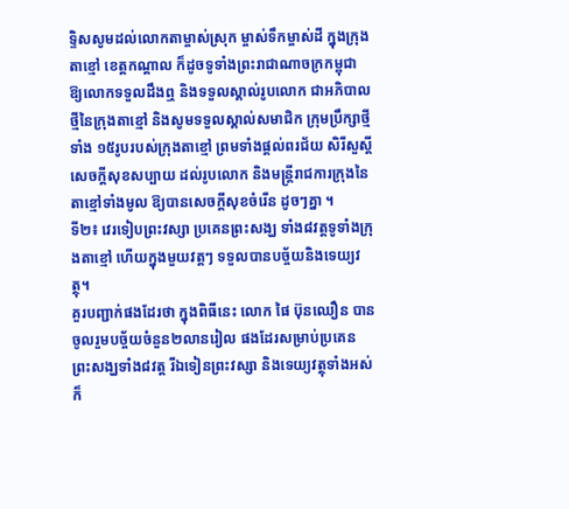ទ្ទិសសូមដល់លោកតាម្ចាស់ស្រុក ម្ចាស់ទឹកម្ចាស់ដី ក្នុងក្រុងតាខ្មៅ ខេត្តកណ្តាល ក៏ដូចទូទាំងព្រះរាជាណាចក្រកម្ពុជា ឱ្យលោកទទួលដឹងឮ និងទទួលស្គាល់រូបលោក ជាអភិបាលថ្មីនៃក្រុងតាខ្មៅ និងសូមទទួលស្គាល់សមាជិក ក្រុមប្រឹក្សាថ្មីទាំង ១៥រូបរបស់ក្រុងតាខ្មៅ ព្រមទាំងផ្តល់ពរជ័យ សិរីសួស្តី សេចក្តីសុខសប្បាយ ដល់រូបលោក និងមន្រ្តីរាជការក្រុងនៃ តាខ្មៅទាំងមូល ឱ្យបានសេចក្តីសុខចំរើន ដូចៗគ្នា ។
ទី២៖ វេរទៀបព្រះវស្សា ប្រគេនព្រះសង្ឃ ទាំង៨វត្តទូទាំងក្រុងតាខ្មៅ ហើយក្នុងមួយវត្តៗ ទទួលបានបច្ច័យនិងទេយ្យវត្ថុ។
គួរបញ្ជាក់ផងដែរថា ក្នុងពិធីនេះ លោក ផៃ ប៊ុនឈឿន បានចូលរួមបច្ច័យចំនួន២លានរៀល ផងដែរសម្រាប់ប្រគេន ព្រះសង្ឃទាំង៨វត្ត រីឯទៀនព្រះវស្សា និងទេយ្យវត្ថុទាំងអស់ ក៏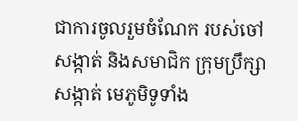ជាការចូលរួមចំណែក របស់ចៅសង្កាត់ និងសមាជិក ក្រុមប្រឹក្សាសង្កាត់ មេភូមិទូទាំង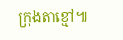ក្រុងតាខ្មៅ៕